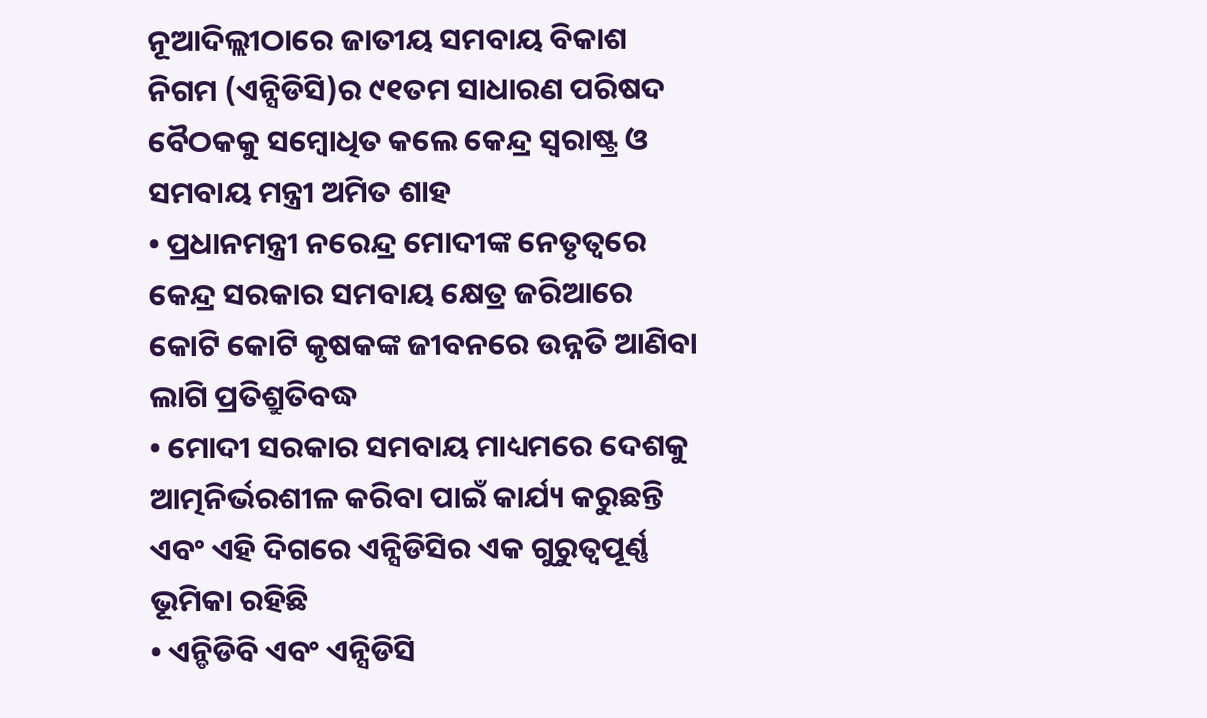ନୂଆଦିଲ୍ଲୀଠାରେ ଜାତୀୟ ସମବାୟ ବିକାଶ ନିଗମ (ଏନ୍ସିଡିସି)ର ୯୧ତମ ସାଧାରଣ ପରିଷଦ ବୈଠକକୁ ସମ୍ବୋଧିତ କଲେ କେନ୍ଦ୍ର ସ୍ୱରାଷ୍ଟ୍ର ଓ ସମବାୟ ମନ୍ତ୍ରୀ ଅମିତ ଶାହ
• ପ୍ରଧାନମନ୍ତ୍ରୀ ନରେନ୍ଦ୍ର ମୋଦୀଙ୍କ ନେତୃତ୍ୱରେ କେନ୍ଦ୍ର ସରକାର ସମବାୟ କ୍ଷେତ୍ର ଜରିଆରେ କୋଟି କୋଟି କୃଷକଙ୍କ ଜୀବନରେ ଉନ୍ନତି ଆଣିବା ଲାଗି ପ୍ରତିଶ୍ରୁତିବଦ୍ଧ
• ମୋଦୀ ସରକାର ସମବାୟ ମାଧ୍ୟମରେ ଦେଶକୁ ଆତ୍ମନିର୍ଭରଶୀଳ କରିବା ପାଇଁ କାର୍ଯ୍ୟ କରୁଛନ୍ତି ଏବଂ ଏହି ଦିଗରେ ଏନ୍ସିଡିସିର ଏକ ଗୁରୁତ୍ୱପୂର୍ଣ୍ଣ ଭୂମିକା ରହିଛି
• ଏନ୍ଡିଡିବି ଏବଂ ଏନ୍ସିଡିସି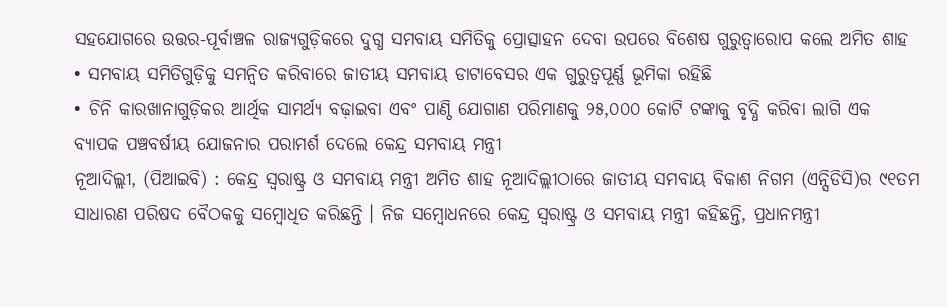ସହଯୋଗରେ ଉତ୍ତର-ପୂର୍ବାଞ୍ଚଳ ରାଜ୍ୟଗୁଡ଼ିକରେ ଦୁଗ୍ଧ ସମବାୟ ସମିତିକୁ ପ୍ରୋତ୍ସାହନ ଦେବା ଉପରେ ବିଶେଷ ଗୁରୁତ୍ୱାରୋପ କଲେ ଅମିତ ଶାହ
• ସମବାୟ ସମିତିଗୁଡ଼ିକୁ ସମନ୍ୱିତ କରିବାରେ ଜାତୀୟ ସମବାୟ ଡାଟାବେସର ଏକ ଗୁରୁତ୍ୱପୂର୍ଣ୍ଣ ଭୂମିକା ରହିଛି
• ଚିନି କାରଖାନାଗୁଡ଼ିକର ଆର୍ଥିକ ସାମର୍ଥ୍ୟ ବଢ଼ାଇବା ଏବଂ ପାଣ୍ଠି ଯୋଗାଣ ପରିମାଣକୁ ୨୫,୦୦୦ କୋଟି ଟଙ୍କାକୁ ବୃଦ୍ଧି କରିବା ଲାଗି ଏକ ବ୍ୟାପକ ପଞ୍ଚବର୍ଷୀୟ ଯୋଜନାର ପରାମର୍ଶ ଦେଲେ କେନ୍ଦ୍ର ସମବାୟ ମନ୍ତ୍ରୀ
ନୂଆଦିଲ୍ଲୀ, (ପିଆଇବି) : କେନ୍ଦ୍ର ସ୍ୱରାଷ୍ଟ୍ର ଓ ସମବାୟ ମନ୍ତ୍ରୀ ଅମିତ ଶାହ ନୂଆଦିଲ୍ଲୀଠାରେ ଜାତୀୟ ସମବାୟ ବିକାଶ ନିଗମ (ଏନ୍ସିଡିସି)ର ୯୧ତମ ସାଧାରଣ ପରିଷଦ ବୈଠକକୁ ସମ୍ବୋଧିତ କରିଛନ୍ତି । ନିଜ ସମ୍ବୋଧନରେ କେନ୍ଦ୍ର ସ୍ୱରାଷ୍ଟ୍ର ଓ ସମବାୟ ମନ୍ତ୍ରୀ କହିଛନ୍ତି, ପ୍ରଧାନମନ୍ତ୍ରୀ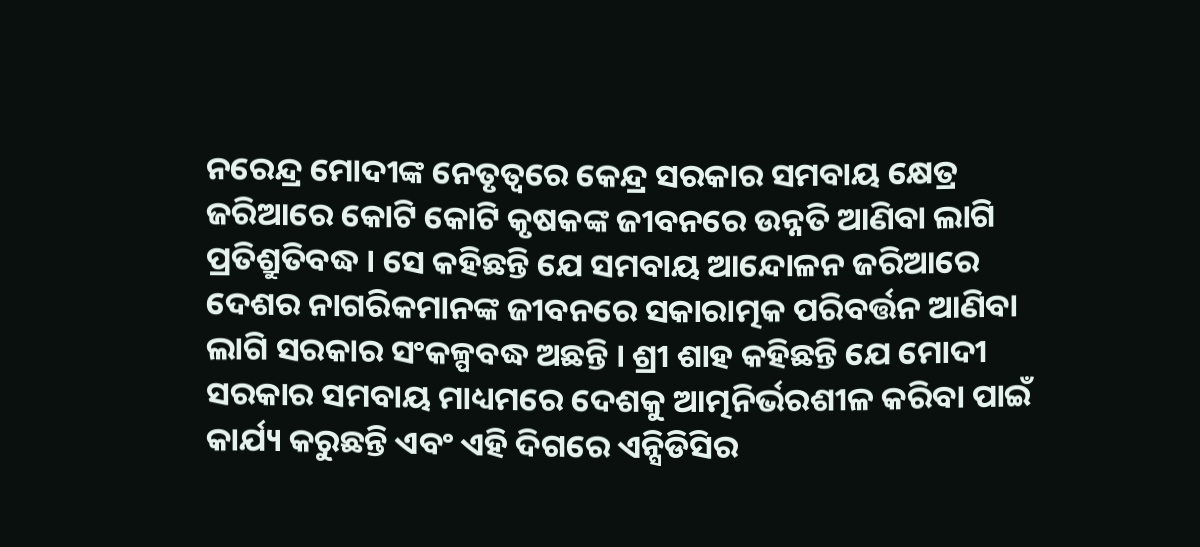ନରେନ୍ଦ୍ର ମୋଦୀଙ୍କ ନେତୃତ୍ୱରେ କେନ୍ଦ୍ର ସରକାର ସମବାୟ କ୍ଷେତ୍ର ଜରିଆରେ କୋଟି କୋଟି କୃଷକଙ୍କ ଜୀବନରେ ଉନ୍ନତି ଆଣିବା ଲାଗି ପ୍ରତିଶ୍ରୁତିବଦ୍ଧ । ସେ କହିଛନ୍ତି ଯେ ସମବାୟ ଆନ୍ଦୋଳନ ଜରିଆରେ ଦେଶର ନାଗରିକମାନଙ୍କ ଜୀବନରେ ସକାରାତ୍ମକ ପରିବର୍ତ୍ତନ ଆଣିବା ଲାଗି ସରକାର ସଂକଳ୍ପବଦ୍ଧ ଅଛନ୍ତି । ଶ୍ରୀ ଶାହ କହିଛନ୍ତି ଯେ ମୋଦୀ ସରକାର ସମବାୟ ମାଧ୍ୟମରେ ଦେଶକୁ ଆତ୍ମନିର୍ଭରଶୀଳ କରିବା ପାଇଁ କାର୍ଯ୍ୟ କରୁଛନ୍ତି ଏବଂ ଏହି ଦିଗରେ ଏନ୍ସିଡିସିର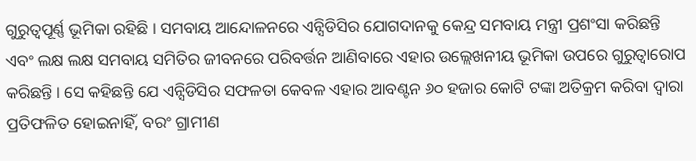ଗୁରୁତ୍ୱପୂର୍ଣ୍ଣ ଭୂମିକା ରହିଛି । ସମବାୟ ଆନ୍ଦୋଳନରେ ଏନ୍ସିଡିସିର ଯୋଗଦାନକୁ କେନ୍ଦ୍ର ସମବାୟ ମନ୍ତ୍ରୀ ପ୍ରଶଂସା କରିଛନ୍ତି ଏବଂ ଲକ୍ଷ ଲକ୍ଷ ସମବାୟ ସମିତିର ଜୀବନରେ ପରିବର୍ତ୍ତନ ଆଣିବାରେ ଏହାର ଉଲ୍ଲେଖନୀୟ ଭୂମିକା ଉପରେ ଗୁରୁତ୍ୱାରୋପ କରିଛନ୍ତି । ସେ କହିଛନ୍ତି ଯେ ଏନ୍ସିଡିସିର ସଫଳତା କେବଳ ଏହାର ଆବଣ୍ଟନ ୬୦ ହଜାର କୋଟି ଟଙ୍କା ଅତିକ୍ରମ କରିବା ଦ୍ୱାରା ପ୍ରତିଫଳିତ ହୋଇନାହିଁ, ବରଂ ଗ୍ରାମୀଣ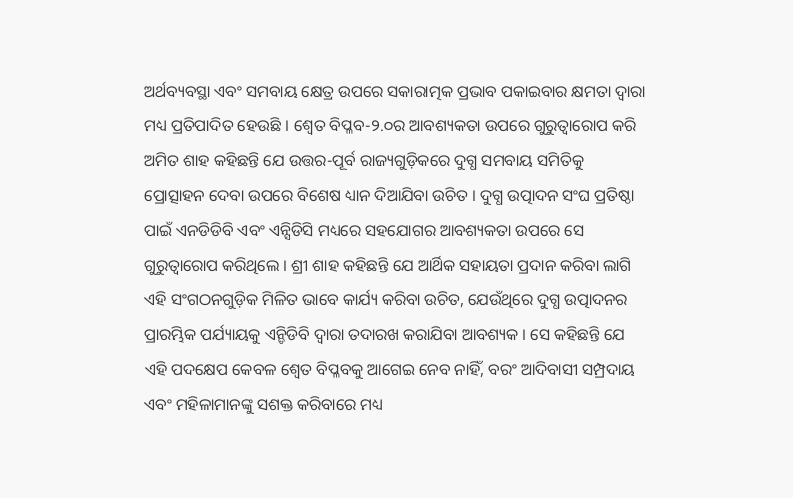ଅର୍ଥବ୍ୟବସ୍ଥା ଏବଂ ସମବାୟ କ୍ଷେତ୍ର ଉପରେ ସକାରାତ୍ମକ ପ୍ରଭାବ ପକାଇବାର କ୍ଷମତା ଦ୍ୱାରା ମଧ୍ୟ ପ୍ରତିପାଦିତ ହେଉଛି । ଶ୍ୱେତ ବିପ୍ଳବ-୨.୦ର ଆବଶ୍ୟକତା ଉପରେ ଗୁରୁତ୍ୱାରୋପ କରି ଅମିତ ଶାହ କହିଛନ୍ତି ଯେ ଉତ୍ତର-ପୂର୍ବ ରାଜ୍ୟଗୁଡ଼ିକରେ ଦୁଗ୍ଧ ସମବାୟ ସମିତିକୁ ପ୍ରୋତ୍ସାହନ ଦେବା ଉପରେ ବିଶେଷ ଧ୍ୟାନ ଦିଆଯିବା ଉଚିତ । ଦୁଗ୍ଧ ଉତ୍ପାଦନ ସଂଘ ପ୍ରତିଷ୍ଠା ପାଇଁ ଏନଡିଡିବି ଏବଂ ଏନ୍ସିଡିସି ମଧ୍ୟରେ ସହଯୋଗର ଆବଶ୍ୟକତା ଉପରେ ସେ ଗୁରୁତ୍ୱାରୋପ କରିଥିଲେ । ଶ୍ରୀ ଶାହ କହିଛନ୍ତି ଯେ ଆର୍ଥିକ ସହାୟତା ପ୍ରଦାନ କରିବା ଲାଗି ଏହି ସଂଗଠନଗୁଡ଼ିକ ମିଳିତ ଭାବେ କାର୍ଯ୍ୟ କରିବା ଉଚିତ, ଯେଉଁଥିରେ ଦୁଗ୍ଧ ଉତ୍ପାଦନର ପ୍ରାରମ୍ଭିକ ପର୍ଯ୍ୟାୟକୁ ଏନ୍ଡିଡିବି ଦ୍ୱାରା ତଦାରଖ କରାଯିବା ଆବଶ୍ୟକ । ସେ କହିଛନ୍ତି ଯେ ଏହି ପଦକ୍ଷେପ କେବଳ ଶ୍ୱେତ ବିପ୍ଳବକୁ ଆଗେଇ ନେବ ନାହିଁ, ବରଂ ଆଦିବାସୀ ସମ୍ପ୍ରଦାୟ ଏବଂ ମହିଳାମାନଙ୍କୁ ସଶକ୍ତ କରିବାରେ ମଧ୍ୟ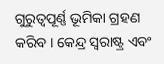ଗୁରୁତ୍ୱପୂର୍ଣ୍ଣ ଭୂମିକା ଗ୍ରହଣ କରିବ । କେନ୍ଦ୍ର ସ୍ୱରାଷ୍ଟ୍ର ଏବଂ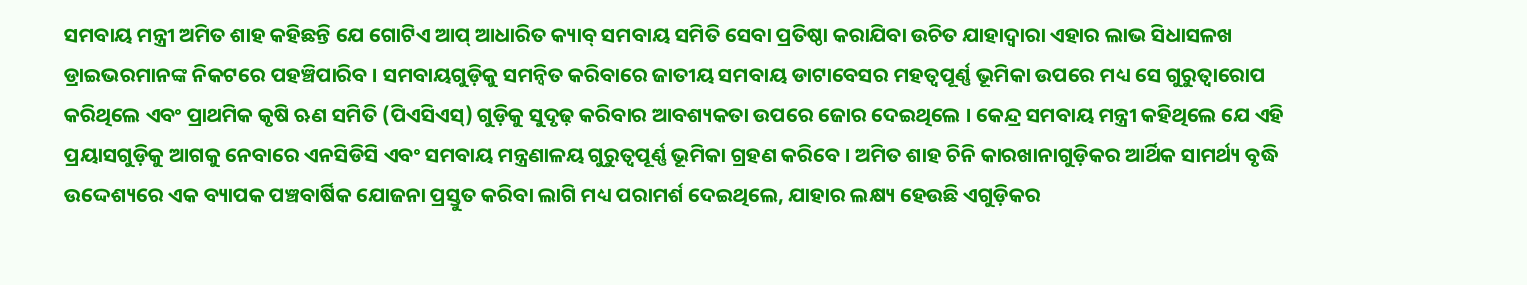ସମବାୟ ମନ୍ତ୍ରୀ ଅମିତ ଶାହ କହିଛନ୍ତି ଯେ ଗୋଟିଏ ଆପ୍ ଆଧାରିତ କ୍ୟାବ୍ ସମବାୟ ସମିତି ସେବା ପ୍ରତିଷ୍ଠା କରାଯିବା ଉଚିତ ଯାହାଦ୍ୱାରା ଏହାର ଲାଭ ସିଧାସଳଖ ଡ୍ରାଇଭରମାନଙ୍କ ନିକଟରେ ପହଞ୍ଚିପାରିବ । ସମବାୟଗୁଡ଼ିକୁ ସମନ୍ୱିତ କରିବାରେ ଜାତୀୟ ସମବାୟ ଡାଟାବେସର ମହତ୍ୱପୂର୍ଣ୍ଣ ଭୂମିକା ଉପରେ ମଧ୍ୟ ସେ ଗୁରୁତ୍ୱାରୋପ କରିଥିଲେ ଏବଂ ପ୍ରାଥମିକ କୃଷି ଋଣ ସମିତି (ପିଏସିଏସ୍) ଗୁଡ଼ିକୁ ସୁଦୃଢ଼ କରିବାର ଆବଶ୍ୟକତା ଉପରେ ଜୋର ଦେଇଥିଲେ । କେନ୍ଦ୍ର ସମବାୟ ମନ୍ତ୍ରୀ କହିଥିଲେ ଯେ ଏହି ପ୍ରୟାସଗୁଡ଼ିକୁ ଆଗକୁ ନେବାରେ ଏନସିଡିସି ଏବଂ ସମବାୟ ମନ୍ତ୍ରଣାଳୟ ଗୁରୁତ୍ୱପୂର୍ଣ୍ଣ ଭୂମିକା ଗ୍ରହଣ କରିବେ । ଅମିତ ଶାହ ଚିନି କାରଖାନାଗୁଡ଼ିକର ଆର୍ଥିକ ସାମର୍ଥ୍ୟ ବୃଦ୍ଧି ଉଦ୍ଦେଶ୍ୟରେ ଏକ ବ୍ୟାପକ ପଞ୍ଚବାର୍ଷିକ ଯୋଜନା ପ୍ରସ୍ତୁତ କରିବା ଲାଗି ମଧ୍ୟ ପରାମର୍ଶ ଦେଇଥିଲେ, ଯାହାର ଲକ୍ଷ୍ୟ ହେଉଛି ଏଗୁଡ଼ିକର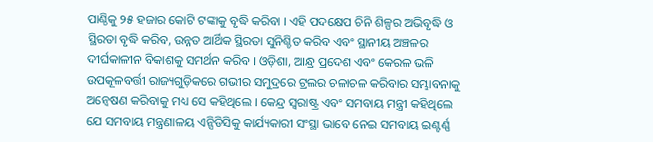ପାଣ୍ଠିକୁ ୨୫ ହଜାର କୋଟି ଟଙ୍କାକୁ ବୃଦ୍ଧି କରିବା । ଏହି ପଦକ୍ଷେପ ଚିନି ଶିଳ୍ପର ଅଭିବୃଦ୍ଧି ଓ ସ୍ଥିରତା ବୃଦ୍ଧି କରିବ, ଉନ୍ନତ ଆର୍ଥିକ ସ୍ଥିରତା ସୁନିଶ୍ଚିତ କରିବ ଏବଂ ସ୍ଥାନୀୟ ଅଞ୍ଚଳର ଦୀର୍ଘକାଳୀନ ବିକାଶକୁ ସମର୍ଥନ କରିବ । ଓଡ଼ିଶା, ଆନ୍ଧ୍ର ପ୍ରଦେଶ ଏବଂ କେରଳ ଭଳି ଉପକୂଳବର୍ତ୍ତୀ ରାଜ୍ୟଗୁଡ଼ିକରେ ଗଭୀର ସମୁଦ୍ରରେ ଟ୍ରଲର ଚଳାଚଳ କରିବାର ସମ୍ଭାବନାକୁ ଅନ୍ୱେଷଣ କରିବାକୁ ମଧ୍ୟ ସେ କହିଥିଲେ । କେନ୍ଦ୍ର ସ୍ୱରାଷ୍ଟ୍ର ଏବଂ ସମବାୟ ମନ୍ତ୍ରୀ କହିଥିଲେ ଯେ ସମବାୟ ମନ୍ତ୍ରଣାଳୟ ଏନ୍ସିଡିସିକୁ କାର୍ଯ୍ୟକାରୀ ସଂସ୍ଥା ଭାବେ ନେଇ ସମବାୟ ଇଣ୍ଟର୍ଣ୍ଣ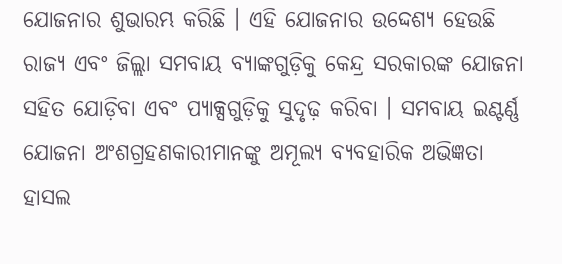ଯୋଜନାର ଶୁଭାରମ୍ଭ କରିଛି । ଏହି ଯୋଜନାର ଉଦ୍ଦେଶ୍ୟ ହେଉଛି ରାଜ୍ୟ ଏବଂ ଜିଲ୍ଲା ସମବାୟ ବ୍ୟାଙ୍କଗୁଡ଼ିକୁ କେନ୍ଦ୍ର ସରକାରଙ୍କ ଯୋଜନା ସହିତ ଯୋଡ଼ିବା ଏବଂ ପ୍ୟାକ୍ସଗୁଡ଼ିକୁ ସୁଦୃଢ଼ କରିବା । ସମବାୟ ଇଣ୍ଟର୍ଣ୍ଣ ଯୋଜନା ଅଂଶଗ୍ରହଣକାରୀମାନଙ୍କୁ ଅମୂଲ୍ୟ ବ୍ୟବହାରିକ ଅଭିଜ୍ଞତା ହାସଲ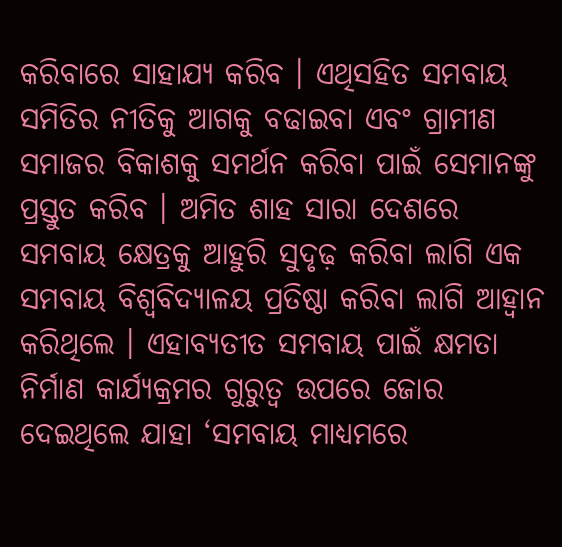କରିବାରେ ସାହାଯ୍ୟ କରିବ । ଏଥିସହିତ ସମବାୟ ସମିତିର ନୀତିକୁ ଆଗକୁ ବଢାଇବା ଏବଂ ଗ୍ରାମୀଣ ସମାଜର ବିକାଶକୁ ସମର୍ଥନ କରିବା ପାଇଁ ସେମାନଙ୍କୁ ପ୍ରସ୍ତୁତ କରିବ । ଅମିତ ଶାହ ସାରା ଦେଶରେ ସମବାୟ କ୍ଷେତ୍ରକୁ ଆହୁରି ସୁଦୃଢ଼ କରିବା ଲାଗି ଏକ ସମବାୟ ବିଶ୍ୱବିଦ୍ୟାଳୟ ପ୍ରତିଷ୍ଠା କରିବା ଲାଗି ଆହ୍ୱାନ କରିଥିଲେ । ଏହାବ୍ୟତୀତ ସମବାୟ ପାଇଁ କ୍ଷମତା ନିର୍ମାଣ କାର୍ଯ୍ୟକ୍ରମର ଗୁରୁତ୍ୱ ଉପରେ ଜୋର ଦେଇଥିଲେ ଯାହା ‘ସମବାୟ ମାଧ୍ୟମରେ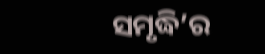ସମୃଦ୍ଧି’ର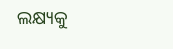ଲକ୍ଷ୍ୟକୁ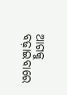ଆଗକୁ ବଢ଼ାଇବାରେ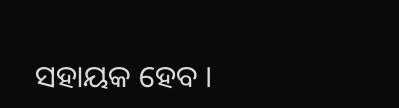ସହାୟକ ହେବ ।